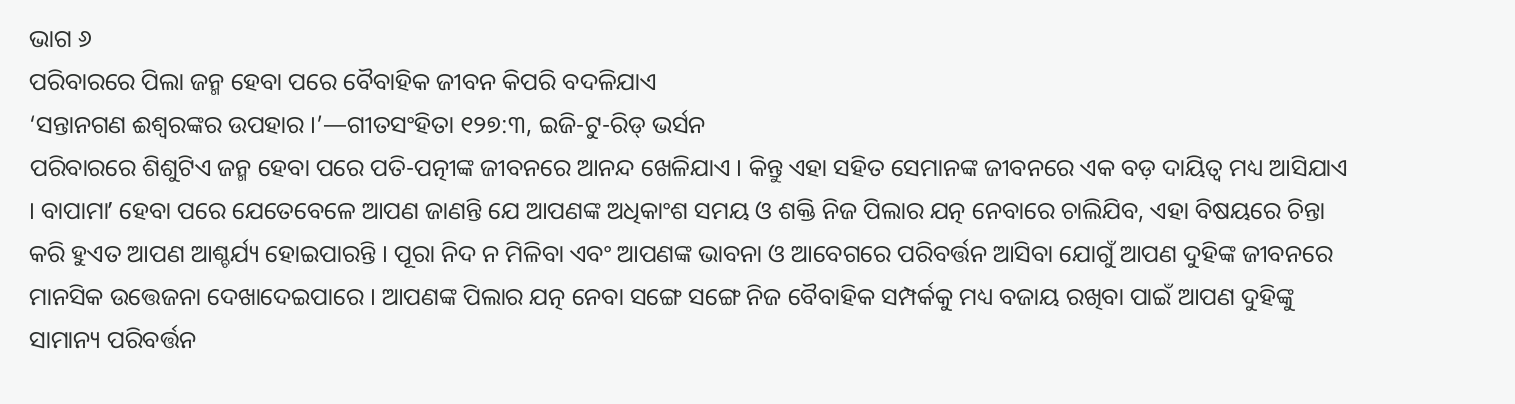ଭାଗ ୬
ପରିବାରରେ ପିଲା ଜନ୍ମ ହେବା ପରେ ବୈବାହିକ ଜୀବନ କିପରି ବଦଳିଯାଏ
‘ସନ୍ତାନଗଣ ଈଶ୍ୱରଙ୍କର ଉପହାର ।’—ଗୀତସଂହିତା ୧୨୭:୩, ଇଜି-ଟୁ-ରିଡ୍ ଭର୍ସନ
ପରିବାରରେ ଶିଶୁଟିଏ ଜନ୍ମ ହେବା ପରେ ପତି-ପତ୍ନୀଙ୍କ ଜୀବନରେ ଆନନ୍ଦ ଖେଳିଯାଏ । କିନ୍ତୁ ଏହା ସହିତ ସେମାନଙ୍କ ଜୀବନରେ ଏକ ବଡ଼ ଦାୟିତ୍ୱ ମଧ୍ୟ ଆସିଯାଏ । ବାପାମାʼ ହେବା ପରେ ଯେତେବେଳେ ଆପଣ ଜାଣନ୍ତି ଯେ ଆପଣଙ୍କ ଅଧିକାଂଶ ସମୟ ଓ ଶକ୍ତି ନିଜ ପିଲାର ଯତ୍ନ ନେବାରେ ଚାଲିଯିବ, ଏହା ବିଷୟରେ ଚିନ୍ତା କରି ହୁଏତ ଆପଣ ଆଶ୍ଚର୍ଯ୍ୟ ହୋଇପାରନ୍ତି । ପୂରା ନିଦ ନ ମିଳିବା ଏବଂ ଆପଣଙ୍କ ଭାବନା ଓ ଆବେଗରେ ପରିବର୍ତ୍ତନ ଆସିବା ଯୋଗୁଁ ଆପଣ ଦୁହିଙ୍କ ଜୀବନରେ ମାନସିକ ଉତ୍ତେଜନା ଦେଖାଦେଇପାରେ । ଆପଣଙ୍କ ପିଲାର ଯତ୍ନ ନେବା ସଙ୍ଗେ ସଙ୍ଗେ ନିଜ ବୈବାହିକ ସମ୍ପର୍କକୁ ମଧ୍ୟ ବଜାୟ ରଖିବା ପାଇଁ ଆପଣ ଦୁହିଙ୍କୁ ସାମାନ୍ୟ ପରିବର୍ତ୍ତନ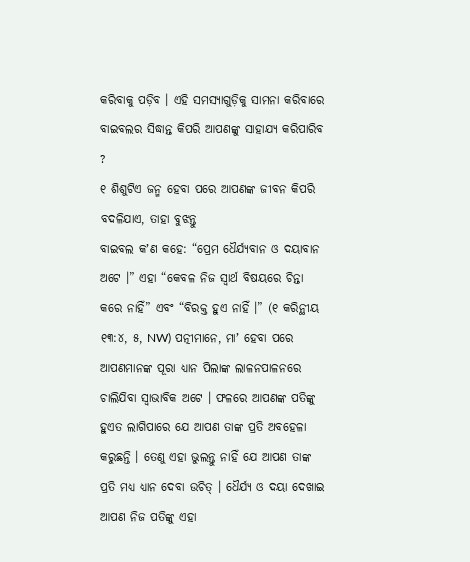କରିବାକୁ ପଡ଼ିବ । ଏହି ସମସ୍ୟାଗୁଡ଼ିକୁ ସାମନା କରିବାରେ ବାଇବଲର ସିଦ୍ଧାନ୍ତ କିପରି ଆପଣଙ୍କୁ ସାହାଯ୍ୟ କରିପାରିବ ?
୧ ଶିଶୁଟିଏ ଜନ୍ମ ହେବା ପରେ ଆପଣଙ୍କ ଜୀବନ କିପରି ବଦଳିଯାଏ, ତାହା ବୁଝନ୍ତୁ
ବାଇବଲ କʼଣ କହେ: “ପ୍ରେମ ଧୈର୍ଯ୍ୟବାନ ଓ ଦୟାବାନ ଅଟେ ।” ଏହା “କେବଳ ନିଜ ସ୍ୱାର୍ଥ ବିଷୟରେ ଚିନ୍ତା କରେ ନାହିଁ” ଏବଂ “ବିରକ୍ତ ହୁଏ ନାହିଁ ।” (୧ କରିନ୍ଥୀୟ ୧୩:୪, ୫, NW) ପତ୍ନୀମାନେ, ମାʼ ହେବା ପରେ ଆପଣମାନଙ୍କ ପୂରା ଧ୍ୟାନ ପିଲାଙ୍କ ଲାଳନପାଳନରେ ଚାଲିଯିବା ସ୍ୱାଭାବିକ ଅଟେ । ଫଳରେ ଆପଣଙ୍କ ପତିଙ୍କୁ ହୁଏତ ଲାଗିପାରେ ଯେ ଆପଣ ତାଙ୍କ ପ୍ରତି ଅବହେଳା କରୁଛନ୍ତି । ତେଣୁ ଏହା ଭୁଲନ୍ତୁ ନାହିଁ ଯେ ଆପଣ ତାଙ୍କ ପ୍ରତି ମଧ୍ୟ ଧ୍ୟାନ ଦେବା ଉଚିତ୍ । ଧୈର୍ଯ୍ୟ ଓ ଦୟା ଦେଖାଇ ଆପଣ ନିଜ ପତିଙ୍କୁ ଏହା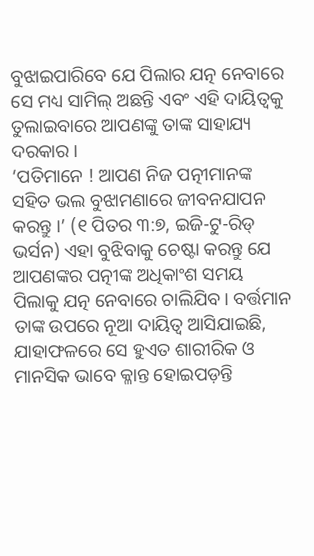ବୁଝାଇପାରିବେ ଯେ ପିଲାର ଯତ୍ନ ନେବାରେ ସେ ମଧ୍ୟ ସାମିଲ୍ ଅଛନ୍ତି ଏବଂ ଏହି ଦାୟିତ୍ୱକୁ ତୁଲାଇବାରେ ଆପଣଙ୍କୁ ତାଙ୍କ ସାହାଯ୍ୟ ଦରକାର ।
‘ପତିମାନେ ! ଆପଣ ନିଜ ପତ୍ନୀମାନଙ୍କ ସହିତ ଭଲ ବୁଝାମଣାରେ ଜୀବନଯାପନ କରନ୍ତୁ ।’ (୧ ପିତର ୩:୭, ଇଜି-ଟୁ-ରିଡ୍ ଭର୍ସନ) ଏହା ବୁଝିବାକୁ ଚେଷ୍ଟା କରନ୍ତୁ ଯେ ଆପଣଙ୍କର ପତ୍ନୀଙ୍କ ଅଧିକାଂଶ ସମୟ ପିଲାକୁ ଯତ୍ନ ନେବାରେ ଚାଲିଯିବ । ବର୍ତ୍ତମାନ ତାଙ୍କ ଉପରେ ନୂଆ ଦାୟିତ୍ୱ ଆସିଯାଇଛି, ଯାହାଫଳରେ ସେ ହୁଏତ ଶାରୀରିକ ଓ ମାନସିକ ଭାବେ କ୍ଳାନ୍ତ ହୋଇପଡ଼ନ୍ତି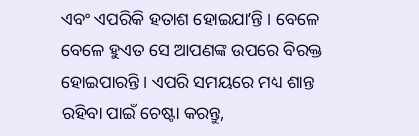ଏବଂ ଏପରିକି ହତାଶ ହୋଇଯାʼନ୍ତି । ବେଳେ ବେଳେ ହୁଏତ ସେ ଆପଣଙ୍କ ଉପରେ ବିରକ୍ତ ହୋଇପାରନ୍ତି । ଏପରି ସମୟରେ ମଧ୍ୟ ଶାନ୍ତ ରହିବା ପାଇଁ ଚେଷ୍ଟା କରନ୍ତୁ,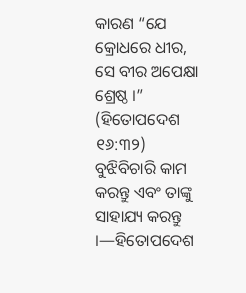କାରଣ “ଯେ କ୍ରୋଧରେ ଧୀର, ସେ ବୀର ଅପେକ୍ଷା ଶ୍ରେଷ୍ଠ ।” (ହିତୋପଦେଶ ୧୬:୩୨) ବୁଝିବିଚାରି କାମ କରନ୍ତୁ ଏବଂ ତାଙ୍କୁ ସାହାଯ୍ୟ କରନ୍ତୁ ।—ହିତୋପଦେଶ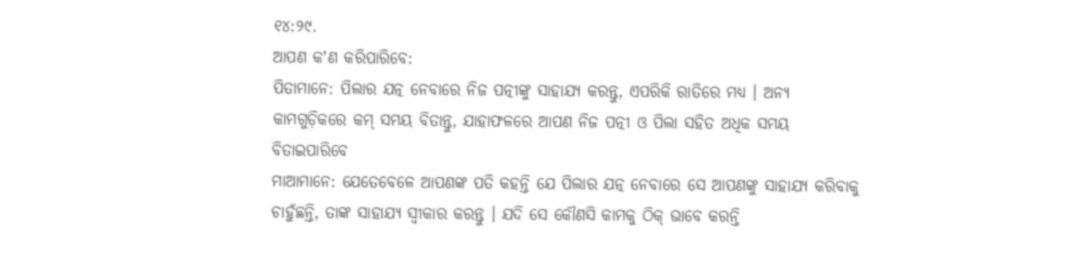୧୪:୨୯.
ଆପଣ କʼଣ କରିପାରିବେ:
ପିତାମାନେ: ପିଲାର ଯତ୍ନ ନେବାରେ ନିଜ ପତ୍ନୀଙ୍କୁ ସାହାଯ୍ୟ କରନ୍ତୁ, ଏପରିକି ରାତିରେ ମଧ୍ୟ । ଅନ୍ୟ କାମଗୁଡ଼ିକରେ କମ୍ ସମୟ ବିତାନ୍ତୁ, ଯାହାଫଳରେ ଆପଣ ନିଜ ପତ୍ନୀ ଓ ପିଲା ସହିତ ଅଧିକ ସମୟ ବିତାଇପାରିବେ
ମାଆମାନେ: ଯେତେବେଳେ ଆପଣଙ୍କ ପତି କହନ୍ତି ଯେ ପିଲାର ଯତ୍ନ ନେବାରେ ସେ ଆପଣଙ୍କୁ ସାହାଯ୍ୟ କରିବାକୁ ଚାହୁଁଛନ୍ତି, ତାଙ୍କ ସାହାଯ୍ୟ ସ୍ୱୀକାର କରନ୍ତୁ । ଯଦି ସେ କୌଣସି କାମକୁ ଠିକ୍ ଭାବେ କରନ୍ତି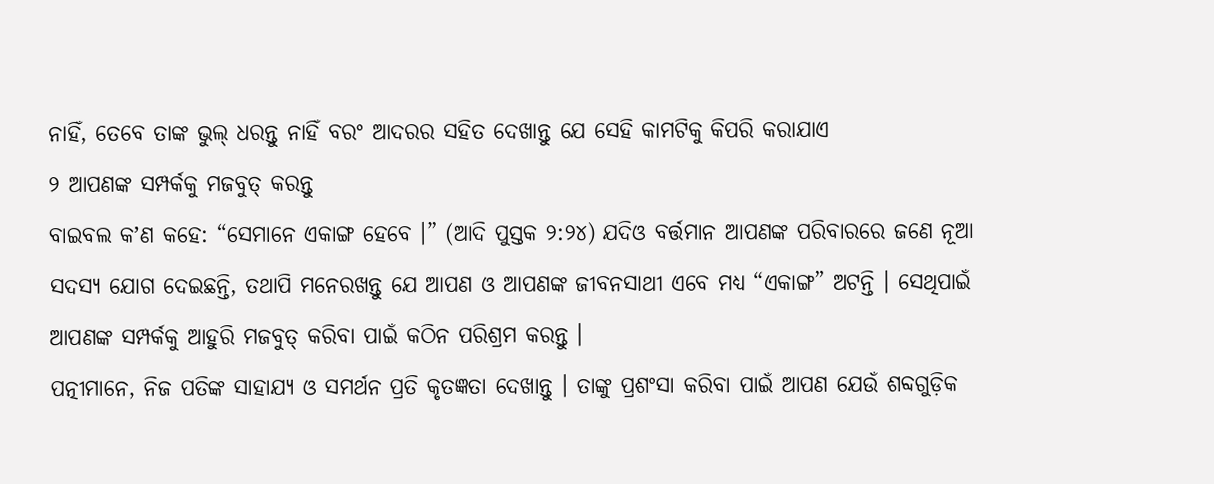ନାହିଁ, ତେବେ ତାଙ୍କ ଭୁଲ୍ ଧରନ୍ତୁ ନାହିଁ ବରଂ ଆଦରର ସହିତ ଦେଖାନ୍ତୁ ଯେ ସେହି କାମଟିକୁ କିପରି କରାଯାଏ
୨ ଆପଣଙ୍କ ସମ୍ପର୍କକୁ ମଜବୁତ୍ କରନ୍ତୁ
ବାଇବଲ କʼଣ କହେ: “ସେମାନେ ଏକାଙ୍ଗ ହେବେ ।” (ଆଦି ପୁସ୍ତକ ୨:୨୪) ଯଦିଓ ବର୍ତ୍ତମାନ ଆପଣଙ୍କ ପରିବାରରେ ଜଣେ ନୂଆ ସଦସ୍ୟ ଯୋଗ ଦେଇଛନ୍ତି, ତଥାପି ମନେରଖନ୍ତୁ ଯେ ଆପଣ ଓ ଆପଣଙ୍କ ଜୀବନସାଥୀ ଏବେ ମଧ୍ୟ “ଏକାଙ୍ଗ” ଅଟନ୍ତି । ସେଥିପାଇଁ ଆପଣଙ୍କ ସମ୍ପର୍କକୁ ଆହୁରି ମଜବୁତ୍ କରିବା ପାଇଁ କଠିନ ପରିଶ୍ରମ କରନ୍ତୁ ।
ପତ୍ନୀମାନେ, ନିଜ ପତିଙ୍କ ସାହାଯ୍ୟ ଓ ସମର୍ଥନ ପ୍ରତି କୃତଜ୍ଞତା ଦେଖାନ୍ତୁ । ତାଙ୍କୁ ପ୍ରଶଂସା କରିବା ପାଇଁ ଆପଣ ଯେଉଁ ଶବ୍ଦଗୁଡ଼ିକ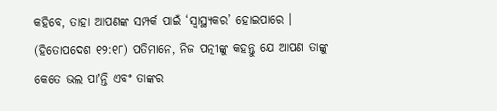କହିବେ, ତାହା ଆପଣଙ୍କ ସମ୍ପର୍କ ପାଇଁ ‘ସ୍ୱାସ୍ଥ୍ୟକର’ ହୋଇପାରେ । (ହିତୋପଦେଶ ୧୨:୧୮) ପତିମାନେ, ନିଜ ପତ୍ନୀଙ୍କୁ କହନ୍ତୁ ଯେ ଆପଣ ତାଙ୍କୁ କେତେ ଭଲ ପାʼନ୍ତି ଏବଂ ତାଙ୍କର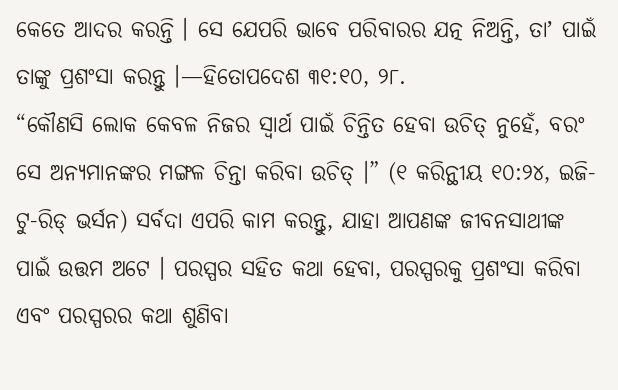କେତେ ଆଦର କରନ୍ତି । ସେ ଯେପରି ଭାବେ ପରିବାରର ଯତ୍ନ ନିଅନ୍ତି, ତାʼ ପାଇଁ ତାଙ୍କୁ ପ୍ରଶଂସା କରନ୍ତୁ ।—ହିତୋପଦେଶ ୩୧:୧୦, ୨୮.
“କୌଣସି ଲୋକ କେବଳ ନିଜର ସ୍ୱାର୍ଥ ପାଇଁ ଚିନ୍ତିତ ହେବା ଉଚିତ୍ ନୁହେଁ, ବରଂ ସେ ଅନ୍ୟମାନଙ୍କର ମଙ୍ଗଳ ଚିନ୍ତା କରିବା ଉଚିତ୍ ।” (୧ କରିନ୍ଥୀୟ ୧୦:୨୪, ଇଜି-ଟୁ-ରିଡ୍ ଭର୍ସନ) ସର୍ବଦା ଏପରି କାମ କରନ୍ତୁ, ଯାହା ଆପଣଙ୍କ ଜୀବନସାଥୀଙ୍କ ପାଇଁ ଉତ୍ତମ ଅଟେ । ପରସ୍ପର ସହିତ କଥା ହେବା, ପରସ୍ପରକୁ ପ୍ରଶଂସା କରିବା ଏବଂ ପରସ୍ପରର କଥା ଶୁଣିବା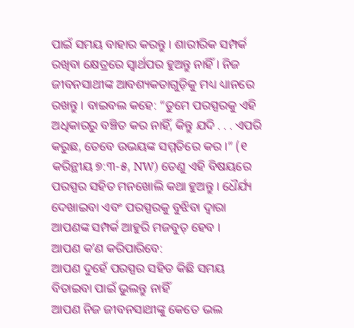ପାଇଁ ସମୟ ବାହାର କରନ୍ତୁ । ଶାରୀରିକ ସମ୍ପର୍କ ରଖିବା କ୍ଷେତ୍ରରେ ସ୍ୱାର୍ଥପର ହୁଅନ୍ତୁ ନାହିଁ । ନିଜ ଜୀବନସାଥୀଙ୍କ ଆବଶ୍ୟକତାଗୁଡ଼ିକୁ ମଧ୍ୟ ଧ୍ୟାନରେ ରଖନ୍ତୁ । ବାଇବଲ କହେ: “ତୁମେ ପରସ୍ପରକୁ ଏହି ଅଧିକାରରୁ ବଞ୍ଚିତ କର ନାହିଁ, କିନ୍ତୁ ଯଦି . . . ଏପରି କରୁଛ, ତେବେ ଉଭୟଙ୍କ ସମ୍ମତିରେ କର ।” (୧ କରିନ୍ଥୀୟ ୭:୩-୫, NW) ତେଣୁ ଏହି ବିଷୟରେ ପରସ୍ପର ସହିତ ମନଖୋଲି କଥା ହୁଅନ୍ତୁ । ଧୈର୍ଯ୍ୟ ଦେଖାଇବା ଏବଂ ପରସ୍ପରକୁ ବୁଝିବା ଦ୍ୱାରା ଆପଣଙ୍କ ସମ୍ପର୍କ ଆହୁରି ମଜବୁତ୍ ହେବ ।
ଆପଣ କʼଣ କରିପାରିବେ:
ଆପଣ ଦୁହେଁ ପରସ୍ପର ସହିତ କିଛି ସମୟ ବିତାଇବା ପାଇଁ ଭୁଲନ୍ତୁ ନାହିଁ
ଆପଣ ନିଜ ଜୀବନସାଥୀଙ୍କୁ କେତେ ଭଲ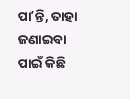ପାʼନ୍ତି, ତାହା ଜଣାଇବା ପାଇଁ କିଛି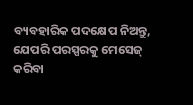ବ୍ୟବହାରିକ ପଦକ୍ଷେପ ନିଅନ୍ତୁ, ଯେପରି ପରସ୍ପରକୁ ମେସେଜ୍ କରିବା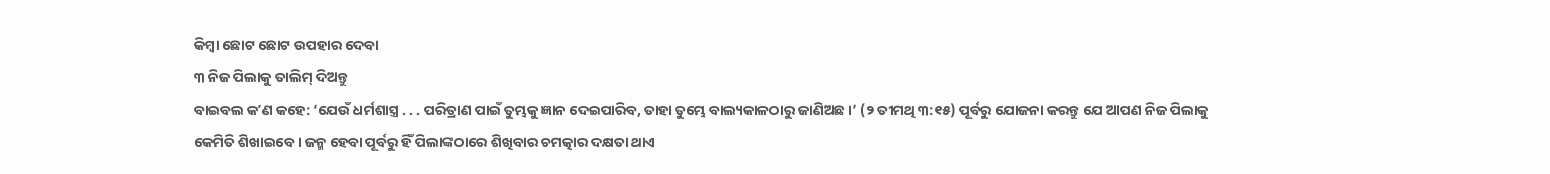କିମ୍ବା ଛୋଟ ଛୋଟ ଉପହାର ଦେବା
୩ ନିଜ ପିଲାକୁ ତାଲିମ୍ ଦିଅନ୍ତୁ
ବାଇବଲ କʼଣ କହେ: ‘ଯେଉଁ ଧର୍ମଶାସ୍ତ୍ର . . . ପରିତ୍ରାଣ ପାଇଁ ତୁମ୍ଭକୁ ଜ୍ଞାନ ଦେଇପାରିବ, ତାହା ତୁମ୍ଭେ ବାଲ୍ୟକାଳଠାରୁ ଜାଣିଅଛ ।’ (୨ ତୀମଥି ୩:୧୫) ପୂର୍ବରୁ ଯୋଜନା କରନ୍ତୁ ଯେ ଆପଣ ନିଜ ପିଲାକୁ କେମିତି ଶିଖାଇବେ । ଜନ୍ମ ହେବା ପୂର୍ବରୁ ହିଁ ପିଲାଙ୍କଠାରେ ଶିଖିବାର ଚମତ୍କାର ଦକ୍ଷତା ଥାଏ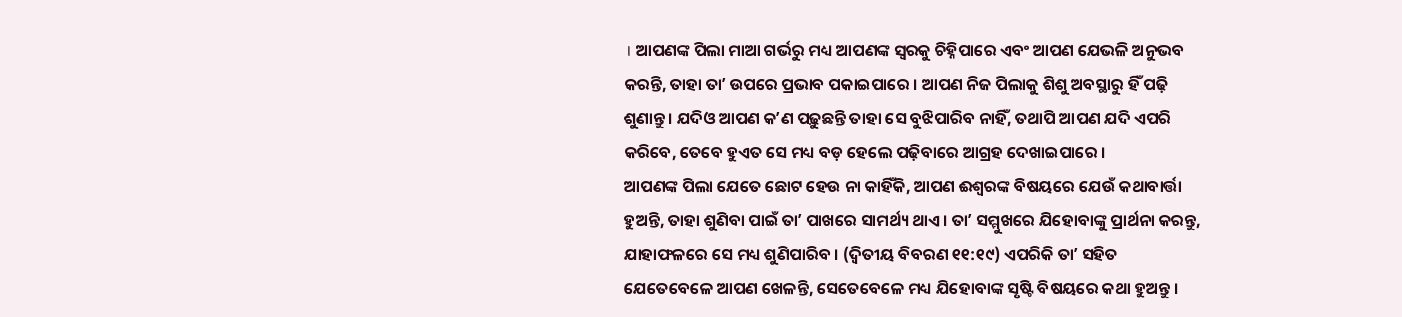। ଆପଣଙ୍କ ପିଲା ମାଆ ଗର୍ଭରୁ ମଧ୍ୟ ଆପଣଙ୍କ ସ୍ୱରକୁ ଚିହ୍ନିପାରେ ଏବଂ ଆପଣ ଯେଭଳି ଅନୁଭବ କରନ୍ତି, ତାହା ତାʼ ଉପରେ ପ୍ରଭାବ ପକାଇପାରେ । ଆପଣ ନିଜ ପିଲାକୁ ଶିଶୁ ଅବସ୍ଥାରୁ ହିଁ ପଢ଼ି ଶୁଣାନ୍ତୁ । ଯଦିଓ ଆପଣ କʼଣ ପଢ଼ୁଛନ୍ତି ତାହା ସେ ବୁଝିପାରିବ ନାହିଁ, ତଥାପି ଆପଣ ଯଦି ଏପରି କରିବେ, ତେବେ ହୁଏତ ସେ ମଧ୍ୟ ବଡ଼ ହେଲେ ପଢ଼ିବାରେ ଆଗ୍ରହ ଦେଖାଇପାରେ ।
ଆପଣଙ୍କ ପିଲା ଯେତେ ଛୋଟ ହେଉ ନା କାହିଁକି, ଆପଣ ଈଶ୍ୱରଙ୍କ ବିଷୟରେ ଯେଉଁ କଥାବାର୍ତ୍ତା ହୁଅନ୍ତି, ତାହା ଶୁଣିବା ପାଇଁ ତାʼ ପାଖରେ ସାମର୍ଥ୍ୟ ଥାଏ । ତାʼ ସମ୍ମୁଖରେ ଯିହୋବାଙ୍କୁ ପ୍ରାର୍ଥନା କରନ୍ତୁ, ଯାହାଫଳରେ ସେ ମଧ୍ୟ ଶୁଣିପାରିବ । (ଦ୍ୱିତୀୟ ବିବରଣ ୧୧:୧୯) ଏପରିକି ତାʼ ସହିତ ଯେତେବେଳେ ଆପଣ ଖେଳନ୍ତି, ସେତେବେଳେ ମଧ୍ୟ ଯିହୋବାଙ୍କ ସୃଷ୍ଟି ବିଷୟରେ କଥା ହୁଅନ୍ତୁ ।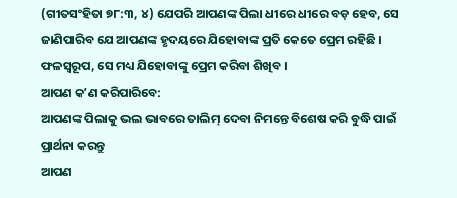(ଗୀତସଂହିତା ୭୮:୩, ୪) ଯେପରି ଆପଣଙ୍କ ପିଲା ଧୀରେ ଧୀରେ ବଡ଼ ହେବ, ସେ ଜାଣିପାରିବ ଯେ ଆପଣଙ୍କ ହୃଦୟରେ ଯିହୋବାଙ୍କ ପ୍ରତି କେତେ ପ୍ରେମ ରହିଛି । ଫଳସ୍ୱରୂପ, ସେ ମଧ୍ୟ ଯିହୋବାଙ୍କୁ ପ୍ରେମ କରିବା ଶିଖିବ ।
ଆପଣ କʼଣ କରିପାରିବେ:
ଆପଣଙ୍କ ପିଲାକୁ ଭଲ ଭାବରେ ତାଲିମ୍ ଦେବା ନିମନ୍ତେ ବିଶେଷ କରି ବୁଦ୍ଧି ପାଇଁ ପ୍ରାର୍ଥନା କରନ୍ତୁ
ଆପଣ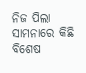ନିଜ ପିଲା ସାମନାରେ କିଛି ବିଶେଷ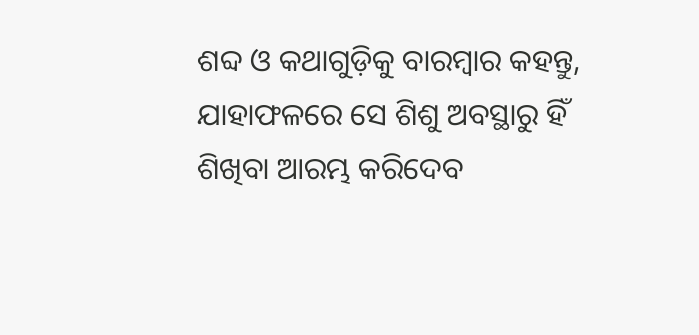ଶବ୍ଦ ଓ କଥାଗୁଡ଼ିକୁ ବାରମ୍ବାର କହନ୍ତୁ, ଯାହାଫଳରେ ସେ ଶିଶୁ ଅବସ୍ଥାରୁ ହିଁ ଶିଖିବା ଆରମ୍ଭ କରିଦେବ